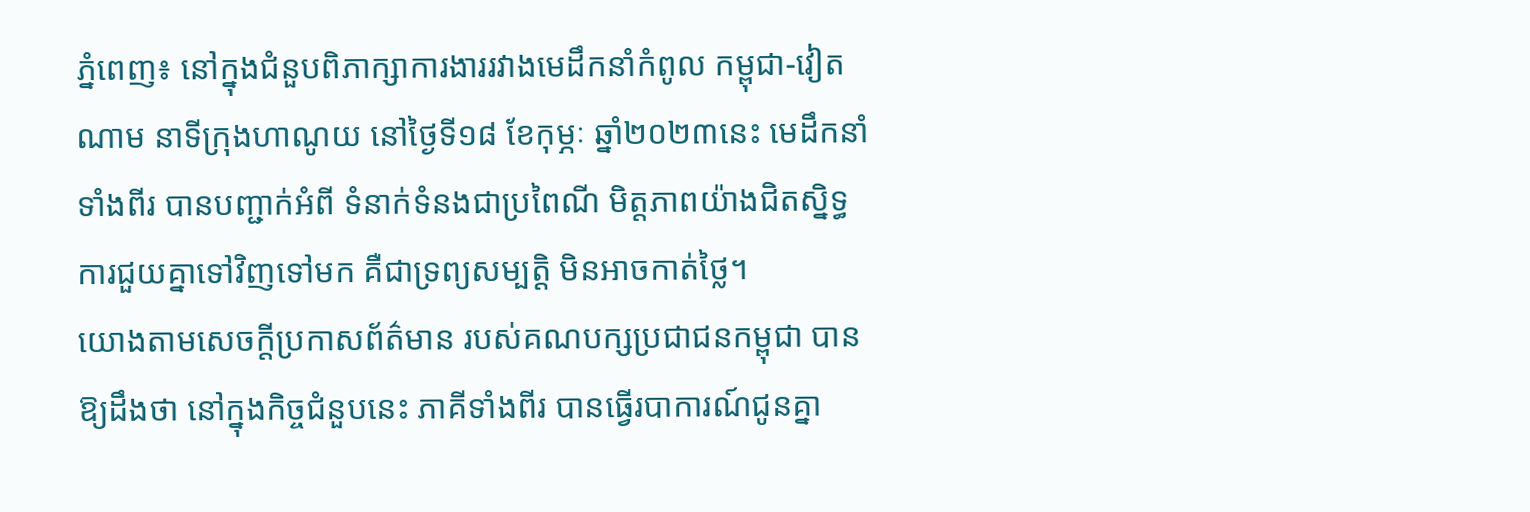ភ្នំពេញ៖ នៅក្នុងជំនួបពិភាក្សាការងាររវាងមេដឹកនាំកំពូល កម្ពុជា-វៀតណាម នាទីក្រុងហាណូយ នៅថ្ងៃទី១៨ ខែកុម្ភៈ ឆ្នាំ២០២៣នេះ មេដឹកនាំទាំងពីរ បានបញ្ជាក់អំពី ទំនាក់ទំនងជាប្រពៃណី មិត្តភាពយ៉ាងជិតស្និទ្ធ ការជួយគ្នាទៅវិញទៅមក គឺជាទ្រព្យសម្បត្តិ មិនអាចកាត់ថ្លៃ។
យោងតាមសេចក្តីប្រកាសព័ត៌មាន របស់គណបក្សប្រជាជនកម្ពុជា បានឱ្យដឹងថា នៅក្នុងកិច្ចជំនួបនេះ ភាគីទាំងពីរ បានធ្វើរបាការណ៍ជូនគ្នា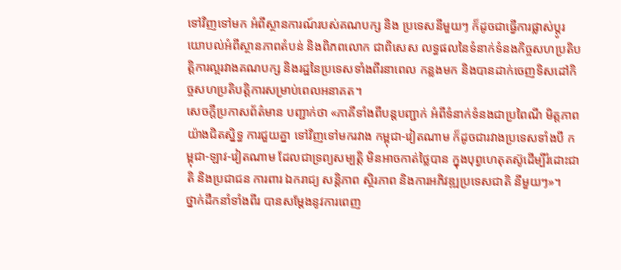ទៅវិញទៅមក អំពីស្ថានការណ៍របស់គណបក្ស និង ប្រទេសនីមួយៗ ក៏ដូចជាធ្វើការផ្លាស់ប្តូរយោបល់អំពីស្ថានភាពតំបន់ និងពិភពលោក ជាពិសេស លទ្ធផលនៃទំនាក់ទំនងកិច្ចសហប្រតិបត្តិការល្អរវាងគណបក្ស និងរដ្ឋនៃប្រទេសទាំងពីរនាពេល កន្លងមក និងបានដាក់ចេញទិសដៅកិច្ចសហប្រតិបត្តិការសម្រាប់ពេលអនាគត។
សេចក្តីប្រកាសព័ត៌មាន បញ្ជាក់ថា «ភាគីទាំងពីបន្តបញ្ជាក់ អំពីទំនាក់ទំនងជាប្រពៃណី មិត្តភាពយ៉ាងជិតស្និទ្ធ ការជួយគ្នា ទៅវិញទៅមករវាង កម្ពុជា-វៀតណាម ក៏ដូចជារវាងប្រទេសទាំងបី កម្ពុជា-ឡាវ-វៀតណាម ដែលជាទ្រព្យសម្បត្តិ មិនអាចកាត់ថ្លៃបាន ក្នុងបុព្វហេតុតស៊ូដើម្បីរំដោះជាតិ និងប្រជាជន ការពារ ឯករាជ្យ សន្តិភាព ស្ថិរភាព និងការអភិវឌ្ឍប្រទេសជាតិ នីមួយៗ»។
ថ្នាក់ដឹកនាំទាំងពីរ បានសម្តែងនូវការពេញ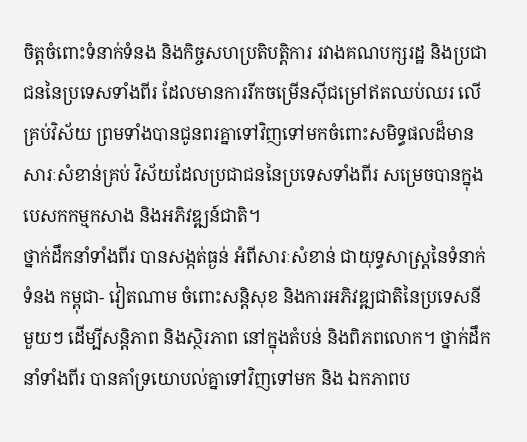ចិត្តចំពោះទំនាក់ទំនង និងកិច្ចសហប្រតិបត្តិការ រវាងគណបក្សរដ្ឋ និងប្រជាជននៃប្រទេសទាំងពីរ ដែលមានការរីកចម្រើនស៊ីជម្រៅឥតឈប់ឈរ លើគ្រប់វិស័យ ព្រមទាំងបានជូនពរគ្នាទៅវិញទៅមកចំពោះសមិទ្ធផលដ៏មានសារៈសំខាន់គ្រប់ វិស័យដែលប្រជាជននៃប្រទេសទាំងពីរ សម្រេចបានក្នុងបេសកកម្មកសាង និងអភិវឌ្ឍន៍ជាតិ។
ថ្នាក់ដឹកនាំទាំងពីរ បានសង្កត់ធ្ងន់ អំពីសារៈសំខាន់ ជាយុទ្ធសាស្ត្រនៃទំនាក់ទំនង កម្ពុជា- វៀតណាម ចំពោះសន្តិសុខ និងការអភិវឌ្ឍជាតិនៃប្រទេសនីមួយៗ ដើម្បីសន្តិភាព និងស្ថិរភាព នៅក្នុងតំបន់ និងពិភពលោក។ ថ្នាក់ដឹកនាំទាំងពីរ បានគាំទ្រយោបល់គ្នាទៅវិញទៅមក និង ឯកភាពប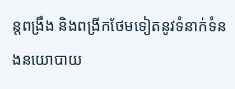ន្តពង្រឹង និងពង្រីកថែមទៀតនូវទំនាក់ទំនងនយោបាយ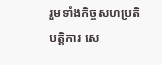រួមទាំងកិច្ចសហប្រតិបត្តិការ សេ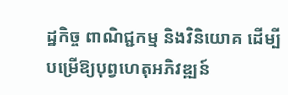ដ្ឋកិច្ច ពាណិជ្ជកម្ម និងវិនិយោគ ដើម្បីបម្រើឱ្យបុព្វហេតុអភិវឌ្ឍន៍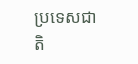ប្រទេសជាតិ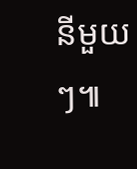នីមួយៗ៕